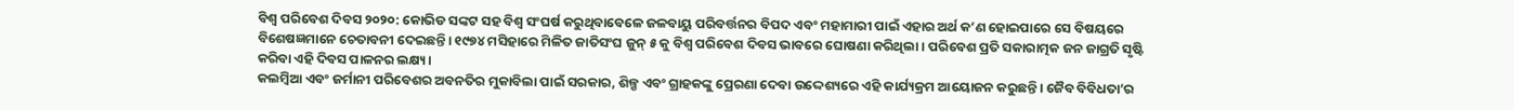ବିଶ୍ୱ ପରିବେଶ ଦିବସ ୨୦୨୦: କୋଭିଡ ସଙ୍କଟ ସହ ବିଶ୍ୱ ସଂଘର୍ଷ କରୁଥିବାବେଳେ ଜଳବାୟୁ ପରିବର୍ତ୍ତନର ବିପଦ ଏବଂ ମହାମାରୀ ପାଇଁ ଏହାର ଅର୍ଥ କ’ଣ ହୋଇପାରେ ସେ ବିଷୟରେ ବିଶେଷଜ୍ଞମାନେ ଚେତାବନୀ ଦେଇଛନ୍ତି। ୧୯୭୪ ମସିହାରେ ମିଳିତ ଜାତିସଂଘ ଜୁନ୍ ୫ କୁ ବିଶ୍ୱ ପରିବେଶ ଦିବସ ଭାବରେ ଘୋଷଣା କରିଥିଲା । ପରିବେଶ ପ୍ରତି ସକାରାତ୍ମକ ଜନ ଜାଗ୍ରତି ସୃଷ୍ଟି କରିବା ଏହି ଦିବସ ପାଳନର ଲକ୍ଷ୍ୟ।
କଲମ୍ବିଆ ଏବଂ ଜର୍ମାନୀ ପରିବେଶର ଅବନତିର ମୁକାବିଲା ପାଇଁ ସରକାର, ଶିଳ୍ପ ଏବଂ ଗ୍ରାହକଙ୍କୁ ପ୍ରେରଣା ଦେବା ଉଦ୍ଦେଶ୍ୟରେ ଏହି କାର୍ଯ୍ୟକ୍ରମ ଆୟୋଜନ କରୁଛନ୍ତି। ଜୈବ ବିବିଧତା’ର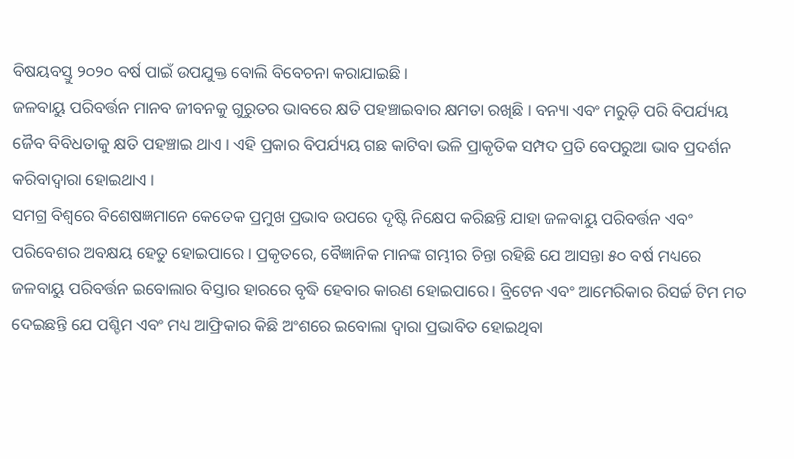ବିଷୟବସ୍ତୁ ୨୦୨୦ ବର୍ଷ ପାଇଁ ଉପଯୁକ୍ତ ବୋଲି ବିବେଚନା କରାଯାଇଛି ।
ଜଳବାୟୁ ପରିବର୍ତ୍ତନ ମାନବ ଜୀବନକୁ ଗୁରୁତର ଭାବରେ କ୍ଷତି ପହଞ୍ଚାଇବାର କ୍ଷମତା ରଖିଛି । ବନ୍ୟା ଏବଂ ମରୁଡ଼ି ପରି ବିପର୍ଯ୍ୟୟ ଜୈବ ବିବିଧତାକୁ କ୍ଷତି ପହଞ୍ଚାଇ ଥାଏ । ଏହି ପ୍ରକାର ବିପର୍ଯ୍ୟୟ ଗଛ କାଟିବା ଭଳି ପ୍ରାକୃତିକ ସମ୍ପଦ ପ୍ରତି ବେପରୁଆ ଭାବ ପ୍ରଦର୍ଶନ କରିବାଦ୍ୱାରା ହୋଇଥାଏ ।
ସମଗ୍ର ବିଶ୍ୱରେ ବିଶେଷଜ୍ଞମାନେ କେତେକ ପ୍ରମୁଖ ପ୍ରଭାବ ଉପରେ ଦୃଷ୍ଟି ନିକ୍ଷେପ କରିଛନ୍ତି ଯାହା ଜଳବାୟୁ ପରିବର୍ତ୍ତନ ଏବଂ ପରିବେଶର ଅବକ୍ଷୟ ହେତୁ ହୋଇପାରେ । ପ୍ରକୃତରେ, ବୈଜ୍ଞାନିକ ମାନଙ୍କ ଗମ୍ଭୀର ଚିନ୍ତା ରହିଛି ଯେ ଆସନ୍ତା ୫୦ ବର୍ଷ ମଧ୍ୟରେ ଜଳବାୟୁ ପରିବର୍ତ୍ତନ ଇବୋଲାର ବିସ୍ତାର ହାରରେ ବୃଦ୍ଧି ହେବାର କାରଣ ହୋଇପାରେ। ବ୍ରିଟେନ ଏବଂ ଆମେରିକାର ରିସର୍ଚ୍ଚ ଟିମ ମତ ଦେଇଛନ୍ତି ଯେ ପଶ୍ଚିମ ଏବଂ ମଧ୍ୟ ଆଫ୍ରିକାର କିଛି ଅଂଶରେ ଇବୋଲା ଦ୍ୱାରା ପ୍ରଭାବିତ ହୋଇଥିବା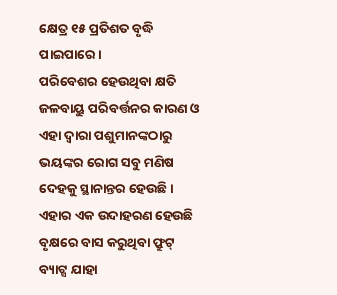କ୍ଷେତ୍ର ୧୫ ପ୍ରତିଶତ ବୃଦ୍ଧି ପାଇପାରେ।
ପରିବେଶର ହେଉଥିବା କ୍ଷତି ଜଳବାୟୁ ପରିବର୍ତ୍ତନର କାରଣ ଓ ଏହା ଦ୍ଵାରା ପଶୁମାନଙ୍କଠାରୁ ଭୟଙ୍କର ରୋଗ ସବୁ ମଣିଷ ଦେହକୁ ସ୍ଥାନାନ୍ତର ହେଉଛି ।
ଏହାର ଏକ ଉଦାହରଣ ହେଉଛି ବୃକ୍ଷରେ ବାସ କରୁଥିବା ଫ୍ରୁଟ୍ ବ୍ୟାଟ୍ସ ଯାହା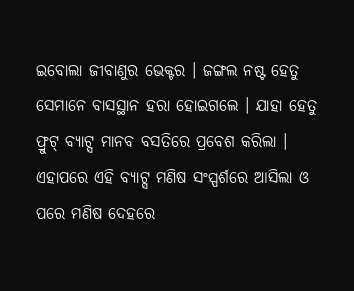ଇବୋଲା ଜୀବାଣୁର ଭେକ୍ଟର । ଜଙ୍ଗଲ ନଷ୍ଟ ହେତୁ ସେମାନେ ବାସସ୍ଥାନ ହରା ହୋଇଗଲେ । ଯାହା ହେତୁ ଫ୍ରୁଟ୍ ବ୍ୟାଟ୍ସ ମାନବ ବସତିରେ ପ୍ରବେଶ କରିଲା । ଏହାପରେ ଏହି ବ୍ୟାଟ୍ସ ମଣିଷ ସଂସ୍ପର୍ଶରେ ଆସିଲା ଓ ପରେ ମଣିଷ ଦେହରେ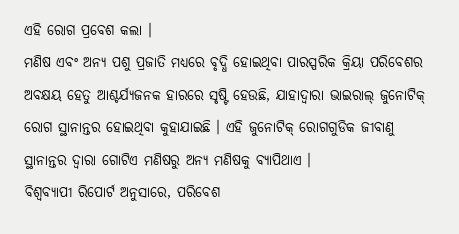ଏହି ରୋଗ ପ୍ରବେଶ କଲା ।
ମଣିଷ ଏବଂ ଅନ୍ୟ ପଶୁ ପ୍ରଜାତି ମଧ୍ୟରେ ବୃଦ୍ଧି ହୋଇଥିବା ପାରସ୍ପରିକ କ୍ରିୟା ପରିବେଶର ଅବକ୍ଷୟ ହେତୁ ଆଶ୍ଚର୍ଯ୍ୟଜନକ ହାରରେ ସୃଷ୍ଟି ହେଉଛି, ଯାହାଦ୍ୱାରା ଭାଇରାଲ୍ ଜୁନୋଟିକ୍ ରୋଗ ସ୍ଥାନାନ୍ତର ହୋଇଥିବା କୁହାଯାଇଛି । ଏହି ଜୁନୋଟିକ୍ ରୋଗଗୁଡିକ ଜୀବାଣୁ ସ୍ଥାନାନ୍ତର ଦ୍ୱାରା ଗୋଟିଏ ମଣିଷରୁ ଅନ୍ୟ ମଣିଷକୁ ବ୍ୟାପିଥାଏ ।
ବିଶ୍ଵବ୍ୟାପୀ ରିପୋର୍ଟ ଅନୁସାରେ, ପରିବେଶ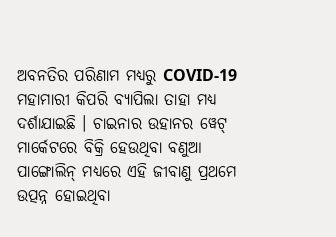ଅବନତିର ପରିଣାମ ମଧ୍ୟରୁ COVID-19 ମହାମାରୀ କିପରି ବ୍ୟାପିଲା ତାହା ମଧ୍ୟ ଦର୍ଶାଯାଇଛି । ଚାଇନାର ଉହାନର ୱେଟ୍ ମାର୍କେଟରେ ବିକ୍ରି ହେଉଥିବା ବଣୁଆ ପାଙ୍ଗୋଲିନ୍ ମଧ୍ୟରେ ଏହି ଜୀବାଣୁ ପ୍ରଥମେ ଉତ୍ପନ୍ନ ହୋଇଥିବା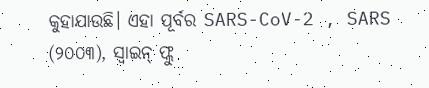କୁହାଯାଉଛି। ଏହା ପୂର୍ବର SARS-CoV-2 , SARS (୨୦୦୩), ସ୍ୱାଇନ୍ ଫ୍ଲୁ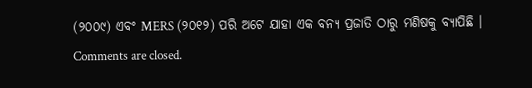(୨୦୦୯) ଏବଂ MERS (୨୦୧୨) ପରି ଅଟେ ଯାହା ଏକ ବନ୍ୟ ପ୍ରଜାତି ଠାରୁ ମଣିଷକୁ ବ୍ୟାପିଛି ।
Comments are closed.